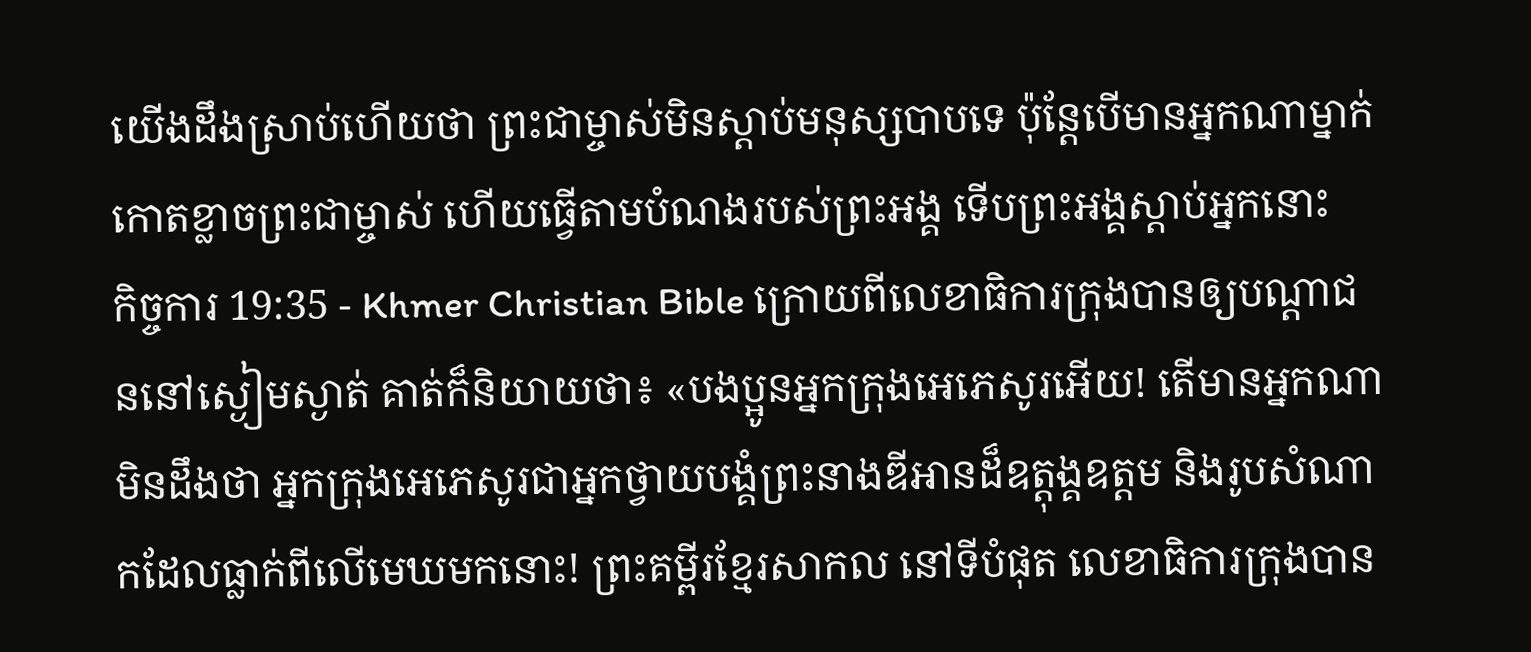យើងដឹងស្រាប់ហើយថា ព្រះជាម្ចាស់មិនស្តាប់មនុស្សបាបទេ ប៉ុន្ដែបើមានអ្នកណាម្នាក់កោតខ្លាចព្រះជាម្ចាស់ ហើយធ្វើតាមបំណងរបស់ព្រះអង្គ ទើបព្រះអង្គស្តាប់អ្នកនោះ
កិច្ចការ 19:35 - Khmer Christian Bible ក្រោយពីលេខាធិការក្រុងបានឲ្យបណ្ដាជននៅស្ងៀមស្ងាត់ គាត់ក៏និយាយថា៖ «បងប្អូនអ្នកក្រុងអេភេសូរអើយ! តើមានអ្នកណាមិនដឹងថា អ្នកក្រុងអេភេសូរជាអ្នកថ្វាយបង្គំព្រះនាងឌីអានដ៏ឧត្ដុង្គឧត្ដម និងរូបសំណាកដែលធ្លាក់ពីលើមេឃមកនោះ! ព្រះគម្ពីរខ្មែរសាកល នៅទីបំផុត លេខាធិការក្រុងបាន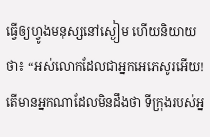ធ្វើឲ្យហ្វូងមនុស្សនៅស្ងៀម ហើយនិយាយថា៖ “អស់លោកដែលជាអ្នកអេភេសូរអើយ! តើមានអ្នកណាដែលមិនដឹងថា ទីក្រុងរបស់អ្ន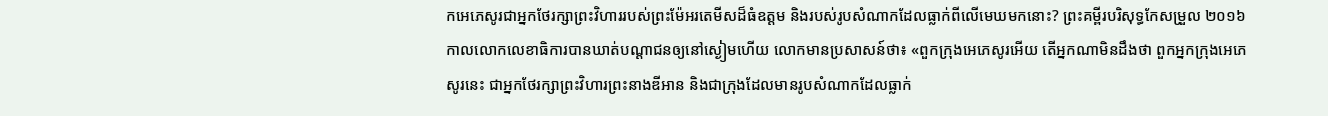កអេភេសូរជាអ្នកថែរក្សាព្រះវិហាររបស់ព្រះម៉ែអរតេមីសដ៏ធំឧត្ដម និងរបស់រូបសំណាកដែលធ្លាក់ពីលើមេឃមកនោះ? ព្រះគម្ពីរបរិសុទ្ធកែសម្រួល ២០១៦ កាលលោកលេខាធិការបានឃាត់បណ្ដាជនឲ្យនៅស្ងៀមហើយ លោកមានប្រសាសន៍ថា៖ «ពួកក្រុងអេភេសូរអើយ តើអ្នកណាមិនដឹងថា ពួកអ្នកក្រុងអេភេសូរនេះ ជាអ្នកថែរក្សាព្រះវិហារព្រះនាងឌីអាន និងជាក្រុងដែលមានរូបសំណាកដែលធ្លាក់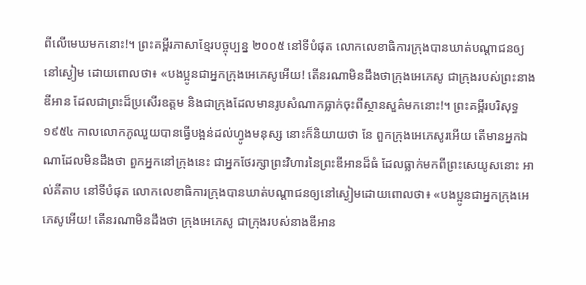ពីលើមេឃមកនោះ!។ ព្រះគម្ពីរភាសាខ្មែរបច្ចុប្បន្ន ២០០៥ នៅទីបំផុត លោកលេខាធិការក្រុងបានឃាត់បណ្ដាជនឲ្យនៅស្ងៀម ដោយពោលថា៖ «បងប្អូនជាអ្នកក្រុងអេភេសូអើយ! តើនរណាមិនដឹងថាក្រុងអេភេសូ ជាក្រុងរបស់ព្រះនាងឌីអាន ដែលជាព្រះដ៏ប្រសើរឧត្ដម និងជាក្រុងដែលមានរូបសំណាកធ្លាក់ចុះពីស្ថានសួគ៌មកនោះ!។ ព្រះគម្ពីរបរិសុទ្ធ ១៩៥៤ កាលលោកភូឈួយបានធ្វើបង្អន់ដល់ហ្វូងមនុស្ស នោះក៏និយាយថា នែ ពួកក្រុងអេភេសូរអើយ តើមានអ្នកឯណាដែលមិនដឹងថា ពួកអ្នកនៅក្រុងនេះ ជាអ្នកថែរក្សាព្រះវិហារនៃព្រះឌីអានដ៏ធំ ដែលធ្លាក់មកពីព្រះសេយូសនោះ អាល់គីតាប នៅទីបំផុត លោកលេខាធិការក្រុងបានឃាត់បណ្ដាជនឲ្យនៅស្ងៀមដោយពោលថា៖ «បងប្អូនជាអ្នកក្រុងអេភេសូអើយ! តើនរណាមិនដឹងថា ក្រុងអេភេសូ ជាក្រុងរបស់នាងឌីអាន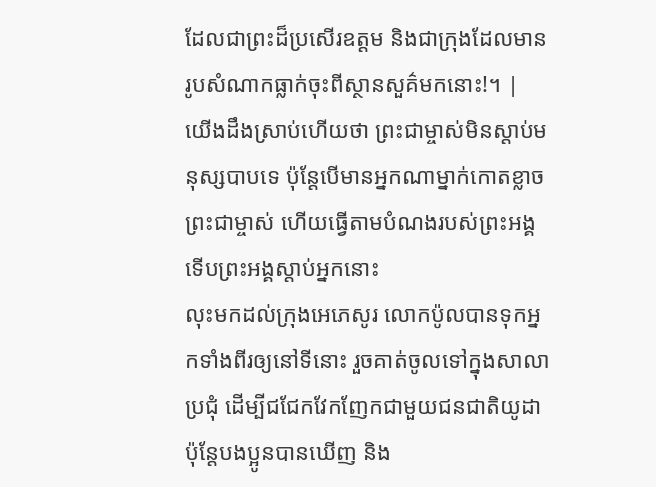ដែលជាព្រះដ៏ប្រសើរឧត្ដម និងជាក្រុងដែលមានរូបសំណាកធ្លាក់ចុះពីស្ថានសួគ៌មកនោះ!។ |
យើងដឹងស្រាប់ហើយថា ព្រះជាម្ចាស់មិនស្តាប់មនុស្សបាបទេ ប៉ុន្ដែបើមានអ្នកណាម្នាក់កោតខ្លាចព្រះជាម្ចាស់ ហើយធ្វើតាមបំណងរបស់ព្រះអង្គ ទើបព្រះអង្គស្តាប់អ្នកនោះ
លុះមកដល់ក្រុងអេភេសូរ លោកប៉ូលបានទុកអ្នកទាំងពីរឲ្យនៅទីនោះ រួចគាត់ចូលទៅក្នុងសាលាប្រជុំ ដើម្បីជជែកវែកញែកជាមួយជនជាតិយូដា
ប៉ុន្ដែបងប្អូនបានឃើញ និង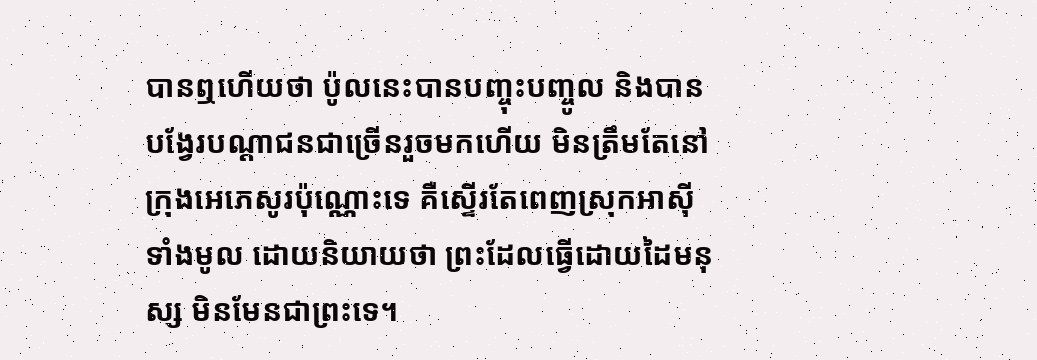បានឮហើយថា ប៉ូលនេះបានបញ្ចុះបញ្ចូល និងបានបង្វែរបណ្ដាជនជាច្រើនរួចមកហើយ មិនត្រឹមតែនៅក្រុងអេភេសូរប៉ុណ្ណោះទេ គឺស្ទើរតែពេញស្រុកអាស៊ីទាំងមូល ដោយនិយាយថា ព្រះដែលធ្វើដោយដៃមនុស្ស មិនមែនជាព្រះទេ។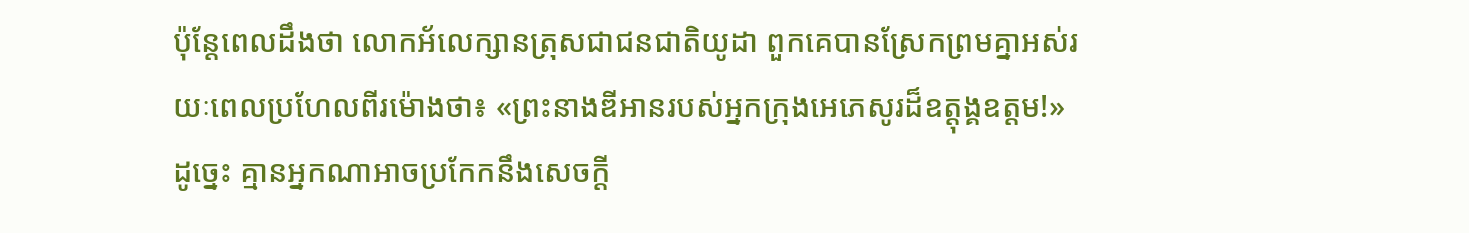ប៉ុន្ដែពេលដឹងថា លោកអ័លេក្សានត្រុសជាជនជាតិយូដា ពួកគេបានស្រែកព្រមគ្នាអស់រយៈពេលប្រហែលពីរម៉ោងថា៖ «ព្រះនាងឌីអានរបស់អ្នកក្រុងអេភេសូរដ៏ឧត្ដុង្គឧត្ដម!»
ដូច្នេះ គ្មានអ្នកណាអាចប្រកែកនឹងសេចក្ដី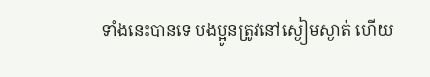ទាំងនេះបានទេ បងប្អូនត្រូវនៅស្ងៀមស្ងាត់ ហើយ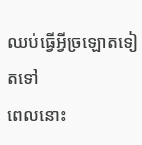ឈប់ធ្វើអ្វីច្រឡោតទៀតទៅ
ពេលនោះ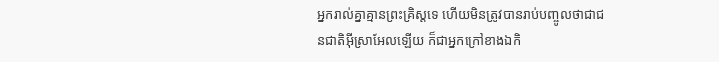អ្នករាល់គ្នាគ្មានព្រះគ្រិស្ដទេ ហើយមិនត្រូវបានរាប់បញ្ចូលថាជាជនជាតិអ៊ីស្រាអែលឡើយ ក៏ជាអ្នកក្រៅខាងឯកិ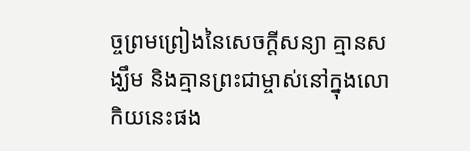ច្ចព្រមព្រៀងនៃសេចក្ដីសន្យា គ្មានសង្ឃឹម និងគ្មានព្រះជាម្ចាស់នៅក្នុងលោកិយនេះផង